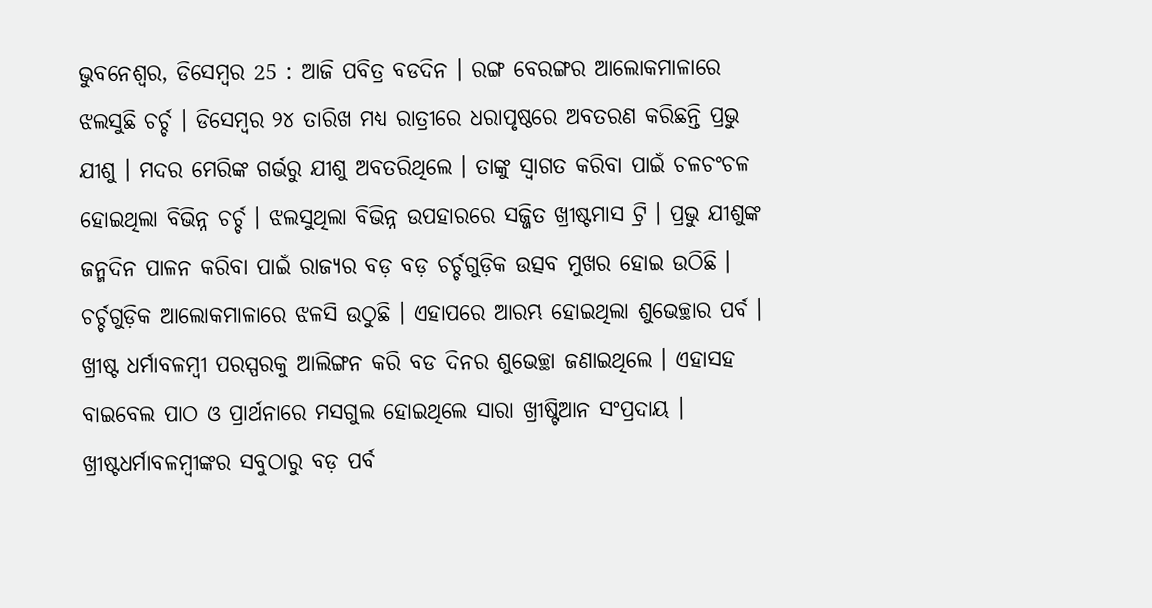ଭୁବନେଶ୍ୱର, ଡିସେମ୍ବର 25 : ଆଜି ପବିତ୍ର ବଡଦିନ । ରଙ୍ଗ ବେରଙ୍ଗର ଆଲୋକମାଳାରେ ଝଲସୁଛି ଚର୍ଚ୍ଚ । ଡିସେମ୍ବର ୨୪ ତାରିଖ ମଧ୍ୟ ରାତ୍ରୀରେ ଧରାପୃଷ୍ଠରେ ଅବତରଣ କରିଛନ୍ତି ପ୍ରଭୁ ଯୀଶୁ । ମଦର ମେରିଙ୍କ ଗର୍ଭରୁ ଯୀଶୁ ଅବତରିଥିଲେ । ତାଙ୍କୁ ସ୍ୱାଗତ କରିବା ପାଇଁ ଚଳଚଂଚଳ ହୋଇଥିଲା ବିଭିନ୍ନ ଚର୍ଚ୍ଚ । ଝଲସୁଥିଲା ବିଭିନ୍ନ ଉପହାରରେ ସଜ୍ଜିତ ଖ୍ରୀଷ୍ଟମାସ ଟ୍ରି । ପ୍ରଭୁ ଯୀଶୁଙ୍କ ଜନ୍ମଦିନ ପାଳନ କରିବା ପାଇଁ ରାଜ୍ୟର ବଡ଼ ବଡ଼ ଚର୍ଚ୍ଚଗୁଡ଼ିକ ଉତ୍ସବ ମୁଖର ହୋଇ ଉଠିଛି । ଚର୍ଚ୍ଚଗୁଡ଼ିକ ଆଲୋକମାଳାରେ ଝଳସି ଉଠୁଛି । ଏହାପରେ ଆରମ୍ଭ ହୋଇଥିଲା ଶୁଭେଚ୍ଛାର ପର୍ବ । ଖ୍ରୀଷ୍ଟ ଧର୍ମାବଳମ୍ବୀ ପରସ୍ପରକୁ ଆଲିଙ୍ଗନ କରି ବଡ ଦିନର ଶୁଭେଚ୍ଛା ଜଣାଇଥିଲେ । ଏହାସହ ବାଇବେଲ ପାଠ ଓ ପ୍ରାର୍ଥନାରେ ମସଗୁଲ ହୋଇଥିଲେ ସାରା ଖ୍ରୀଷ୍ଟିଆନ ସଂପ୍ରଦାୟ ।
ଖ୍ରୀଷ୍ଟଧର୍ମାବଳମ୍ବୀଙ୍କର ସବୁଠାରୁ ବଡ଼ ପର୍ବ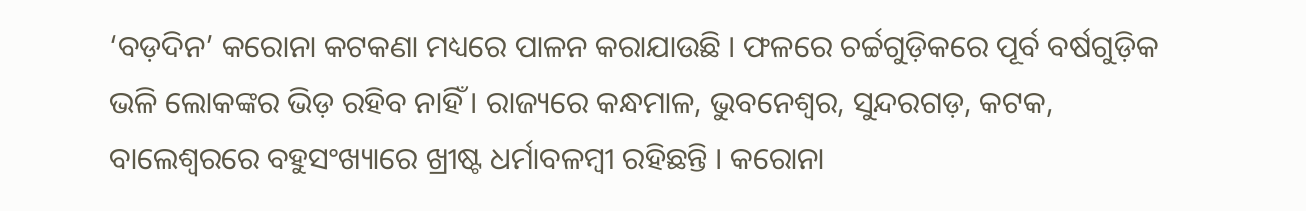‘ବଡ଼ଦିନ’ କରୋନା କଟକଣା ମଧ୍ୟରେ ପାଳନ କରାଯାଉଛି । ଫଳରେ ଚର୍ଚ୍ଚଗୁଡ଼ିକରେ ପୂର୍ବ ବର୍ଷଗୁଡ଼ିକ ଭଳି ଲୋକଙ୍କର ଭିଡ଼ ରହିବ ନାହିଁ । ରାଜ୍ୟରେ କନ୍ଧମାଳ, ଭୁବନେଶ୍ୱର, ସୁନ୍ଦରଗଡ଼, କଟକ, ବାଲେଶ୍ୱରରେ ବହୁସଂଖ୍ୟାରେ ଖ୍ରୀଷ୍ଟ ଧର୍ମାବଳମ୍ବୀ ରହିଛନ୍ତି । କରୋନା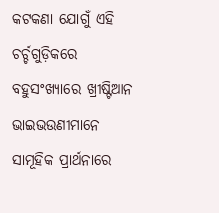କଟକଣା ଯୋଗୁଁ ଏହି ଚର୍ଚ୍ଚଗୁଡ଼ିକରେ ବହୁସଂଖ୍ୟାରେ ଖ୍ରୀଷ୍ଟିଆନ ଭାଇଭଉଣୀମାନେ ସାମୂହିକ ପ୍ରାର୍ଥନାରେ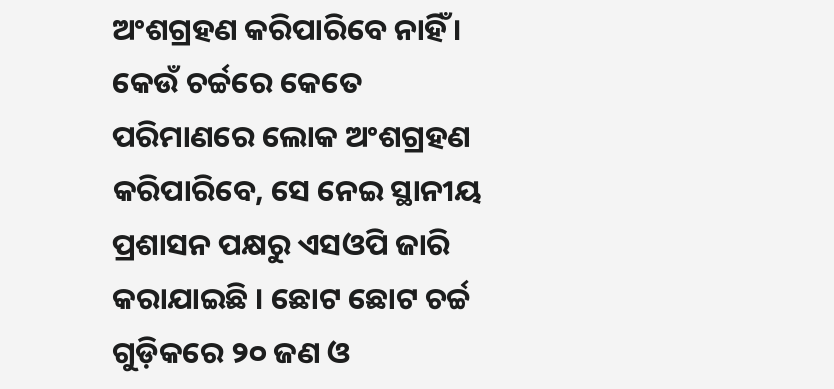ଅଂଶଗ୍ରହଣ କରିପାରିବେ ନାହିଁ । କେଉଁ ଚର୍ଚ୍ଚରେ କେତେ ପରିମାଣରେ ଲୋକ ଅଂଶଗ୍ରହଣ କରିପାରିବେ, ସେ ନେଇ ସ୍ଥାନୀୟ ପ୍ରଶାସନ ପକ୍ଷରୁ ଏସଓପି ଜାରି କରାଯାଇଛି । ଛୋଟ ଛୋଟ ଚର୍ଚ୍ଚ ଗୁଡ଼ିକରେ ୨୦ ଜଣ ଓ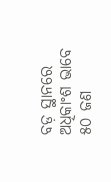ବଡ଼ ସ୍ଥାନରେ ଅଧିକାଂଶ ଭାବେ ୫୦ ଜଣ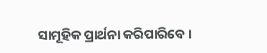ସାମୂହିକ ପ୍ରାର୍ଥନା କରିପାରିବେ ।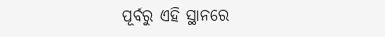ପୂର୍ବରୁ ଏହି ସ୍ଥାନରେ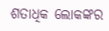ଶତାଧିକ ଲୋକଙ୍କର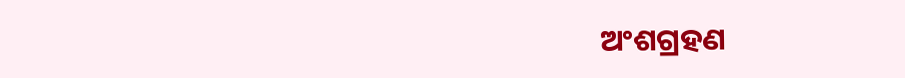ଅଂଶଗ୍ରହଣ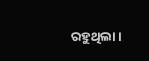ରହୁଥିଲା ।